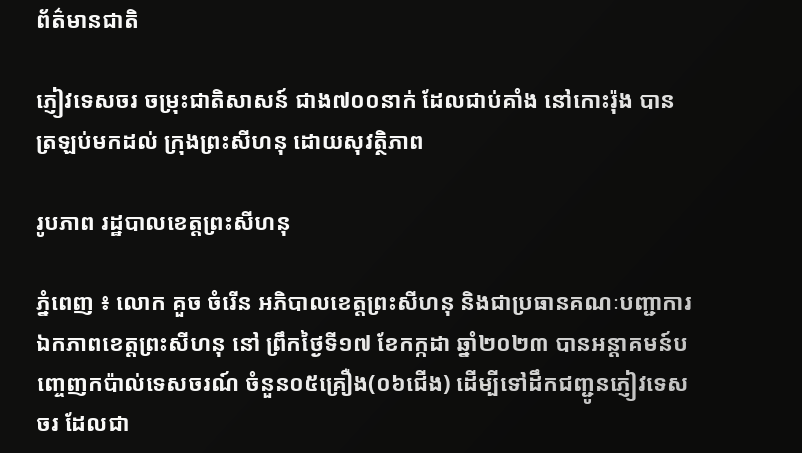ព័ត៌មានជាតិ

ភ្ញៀវទេសចរ ចម្រុះជាតិសាសន៍ ជាង៧០០នាក់ ដែលជាប់គាំង នៅកោះរ៉ុង បានត្រឡប់មកដល់ ក្រុងព្រះសីហនុ ដោយសុវត្ថិភាព

រូបភាព រដ្ឋបាលខេត្តព្រះសីហនុ

ភ្នំពេញ ៖ លោក គួច ចំរើន អភិបាលខេត្តព្រះសីហនុ និងជាប្រធានគណៈបញ្ជាការឯកភាពខេត្តព្រះសីហនុ នៅ ព្រឹកថ្ងៃទី១៧ ខែកក្កដា ឆ្នាំ២០២៣ បានអន្តាគមន៍បញ្ចេញកប៉ាល់ទេសចរណ៍ ចំនួន០៥គ្រឿង(០៦ជើង) ដើម្បីទៅដឹកជញ្ជូនភ្ញៀវទេសចរ ដែលជា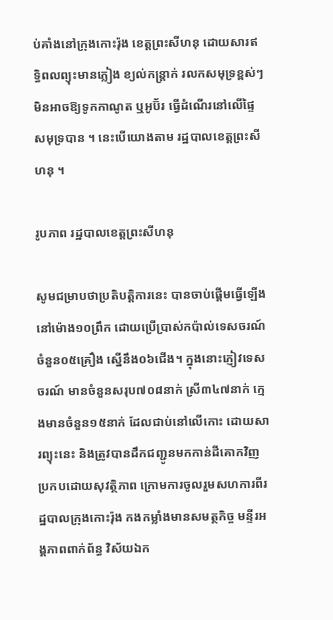ប់គាំងនៅក្រុងកោះរ៉ុង ខេត្តព្រះសីហនុ ដោយសារឥទ្ធិពលព្យុះមានភ្លៀង ខ្យល់កន្រ្តាក់ រលកសមុទ្រខ្ពស់ៗមិនអាចឱ្យទូកកាណូត ឬអូប៊័រ ធ្វើដំណើរនៅលើផ្ទៃសមុទ្របាន ។ នេះបើយោងតាម រដ្ឋបាលខេត្តព្រះសីហនុ ។

រូបភាព រដ្ឋបាលខេត្តព្រះសីហនុ

សូមជម្រាបថាប្រតិបត្តិការនេះ បានចាប់ផ្តើមធ្វើឡើងនៅម៉ោង១០ព្រឹក ដោយប្រើប្រាស់កប៉ាល់ទេសចរណ៍ ចំនួន០៥គ្រឿង ស្នើនឹង០៦ជើង។ ក្នុងនោះភ្ញៀវទេសចរណ៍ មានចំនួនសរុប៧០៨នាក់ ស្រី៣៤៧នាក់ ក្មេងមានចំនួន១៥នាក់ ដែលជាប់នៅលើកោះ ដោយសារព្យុះនេះ និងត្រូវបានដឹកជញ្ជូនមកកាន់ដីគោកវិញ ប្រកបដោយសុវត្ថិភាព ក្រោមការចូលរួមសហការពីរដ្ឋបាលក្រុងកោះរ៉ុង កងកម្លាំងមានសមត្ថកិច្ច មន្ទីរអង្គភាពពាក់ព័ន្ធ វិស័យឯក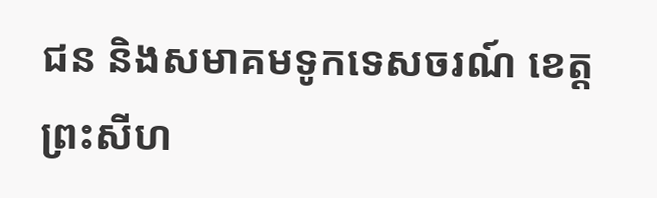ជន និងសមាគមទូកទេសចរណ៍ ខេត្តព្រះសីហ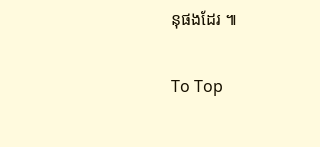នុផងដែរ ៕

To Top